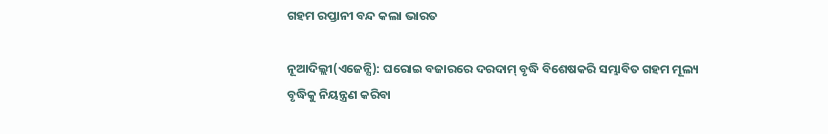ଗହମ ରପ୍ତାନୀ ବନ୍ଦ କଲା ଭାରତ

ନୂଆଦିଲ୍ଲୀ(ଏଜେନ୍ସି): ଘରୋଇ ବଜାରରେ ଦରଦାମ୍ ବୃଦ୍ଧି ବିଶେଷକରି ସମ୍ଭାବିତ ଗହମ ମୂଲ୍ୟ ବୃଦ୍ଧିକୁ ନିୟନ୍ତ୍ରଣ କରିବା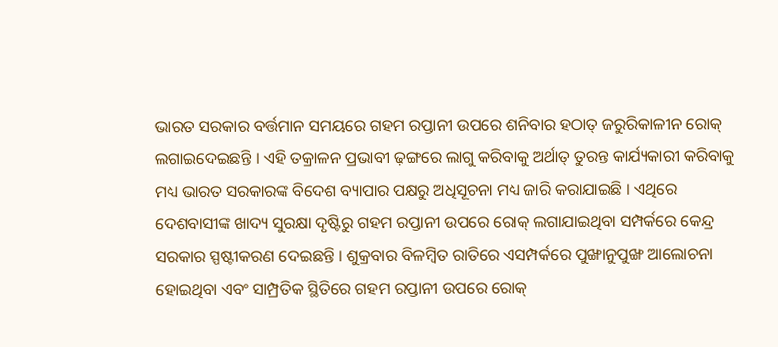ଭାରତ ସରକାର ବର୍ତ୍ତମାନ ସମୟରେ ଗହମ ରପ୍ତାନୀ ଉପରେ ଶନିବାର ହଠାତ୍ ଜରୁରିକାଳୀନ ରୋକ୍ ଲଗାଇଦେଇଛନ୍ତି । ଏହି ତକ୍ରାଳନ ପ୍ରଭାବୀ ଢ଼ଙ୍ଗରେ ଲାଗୁ କରିବାକୁ ଅର୍ଥାତ୍ ତୁରନ୍ତ କାର୍ଯ୍ୟକାରୀ କରିବାକୁ ମଧ୍ୟ ଭାରତ ସରକାରଙ୍କ ବିଦେଶ ବ୍ୟାପାର ପକ୍ଷରୁ ଅଧିସୂଚନା ମଧ୍ୟ ଜାରି କରାଯାଇଛି । ଏଥିରେ ଦେଶବାସୀଙ୍କ ଖାଦ୍ୟ ସୁରକ୍ଷା ଦୃଷ୍ଟିରୁ ଗହମ ରପ୍ତାନୀ ଉପରେ ରୋକ୍ ଲଗାଯାଇଥିବା ସମ୍ପର୍କରେ କେନ୍ଦ୍ର ସରକାର ସ୍ପଷ୍ଟୀକରଣ ଦେଇଛନ୍ତି । ଶୁକ୍ରବାର ବିଳମ୍ବିତ ରାତିରେ ଏସମ୍ପର୍କରେ ପୁଙ୍ଖାନୁପୁଙ୍ଖ ଆଲୋଚନା ହୋଇଥିବା ଏବଂ ସାମ୍ପ୍ରତିକ ସ୍ଥିତିରେ ଗହମ ରପ୍ତାନୀ ଉପରେ ରୋକ୍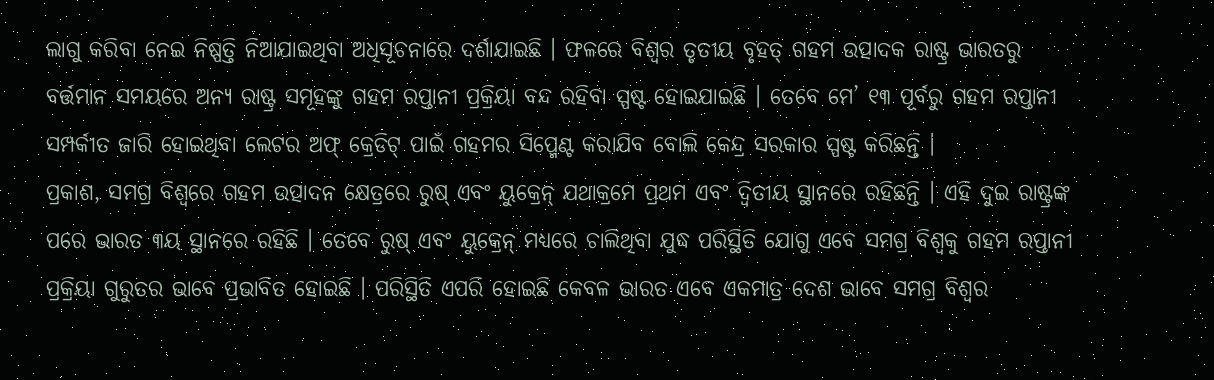ଲାଗୁ କରିବା ନେଇ ନିଷ୍ପତ୍ତି ନିଆଯାଇଥିବା ଅଧିସୂଚନାରେ ଦର୍ଶାଯାଇଛି । ଫଳରେ ବିଶ୍ୱର ତୃତୀୟ ବୃହତ୍ ଗହମ ଉତ୍ପାଦକ ରାଷ୍ଟ୍ର ଭାରତରୁ ବର୍ତ୍ତମାନ ସମୟରେ ଅନ୍ୟ ରାଷ୍ଟ୍ର ସମୂହଙ୍କୁ ଗହମ ରପ୍ତାନୀ ପ୍ରକ୍ରିୟା ବନ୍ଦ ରହିବା ସ୍ପଷ୍ଟ ହୋଇଯାଇଛି । ତେବେ ମେ’ ୧୩ ପୂର୍ବରୁ ଗହମ ରପ୍ତାନୀ ସମ୍ପର୍କୀତ ଜାରି ହୋଇଥିବା ଲେଟର ଅଫ୍ କ୍ରେଡିଟ୍ ପାଇଁ ଗହମର ସିପ୍ମେଣ୍ଟ କରାଯିବ ବୋଲି କେନ୍ଦ୍ର ସରକାର ସ୍ପଷ୍ଟ କରିଛନ୍ତି ।
ପ୍ରକାଶ, ସମଗ୍ର ବିଶ୍ୱରେ ଗହମ ଉତ୍ପାଦନ କ୍ଷେତ୍ରରେ ରୁଷ୍ ଏବଂ ୟୁକ୍ରେନ୍ ଯଥାକ୍ରମେ ପ୍ରଥମ ଏବଂ ଦ୍ୱିତୀୟ ସ୍ଥାନରେ ରହିଛନ୍ତି । ଏହି ଦୁଇ ରାଷ୍ଟ୍ରଙ୍କ ପରେ ଭାରତ ୩ୟ ସ୍ଥାନରେ ରହିଛି । ତେବେ ରୁଷ୍ ଏବଂ ୟୁକ୍ରେନ୍ ମଧ୍ୟରେ ଚାଲିଥିବା ଯୁଦ୍ଧ ପରିସ୍ଥିତି ଯୋଗୁ ଏବେ ସମଗ୍ର ବିଶ୍ୱକୁ ଗହମ ରପ୍ତାନୀ ପ୍ରକ୍ରିୟା ଗୁରୁତର ଭାବେ ପ୍ରଭାବିତ ହୋଇଛି । ପରିସ୍ଥିତି ଏପରି ହୋଇଛି କେବଳ ଭାରତ ଏବେ ଏକମାତ୍ର ଦେଶ ଭାବେ ସମଗ୍ର ବିଶ୍ୱର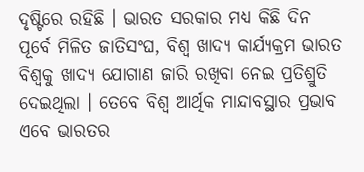ଦୃଷ୍ଟିରେ ରହିଛି । ଭାରତ ସରକାର ମଧ୍ୟ କିଛି ଦିନ ପୂର୍ବେ ମିଳିତ ଜାତିସଂଘ, ବିଶ୍ୱ ଖାଦ୍ୟ କାର୍ଯ୍ୟକ୍ରମ ଭାରତ ବିଶ୍ୱକୁ ଖାଦ୍ୟ ଯୋଗାଣ ଜାରି ରଖିବା ନେଇ ପ୍ରତିଶ୍ରୁତି ଦେଇଥିଲା । ତେବେ ବିଶ୍ୱ ଆର୍ଥିକ ମାନ୍ଦାବସ୍ଥାର ପ୍ରଭାବ ଏବେ ଭାରତର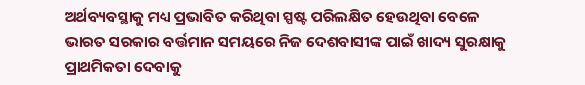ଅର୍ଥବ୍ୟବସ୍ଥାକୁ ମଧ୍ୟ ପ୍ରଭାବିତ କରିଥିବା ସ୍ପଷ୍ଟ ପରିଲକ୍ଷିତ ହେଉଥିବା ବେଳେ ଭାରତ ସରକାର ବର୍ତ୍ତମାନ ସମୟରେ ନିଜ ଦେଶବାସୀଙ୍କ ପାଇଁ ଖାଦ୍ୟ ସୁରକ୍ଷାକୁ ପ୍ରାଥମିକତା ଦେବାକୁ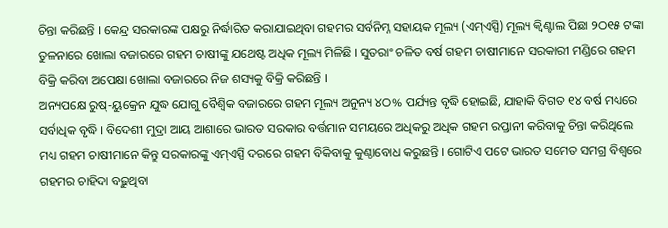ଚିନ୍ତା କରିଛନ୍ତି । କେନ୍ଦ୍ର ସରକାରଙ୍କ ପକ୍ଷରୁ ନିର୍ଦ୍ଧାରିତ କରାଯାଇଥିବା ଗହମର ସର୍ବନିମ୍ନ ସହାୟକ ମୂଲ୍ୟ (ଏମ୍ଏସ୍ପି) ମୂଲ୍ୟ କ୍ୱିଣ୍ଟାଲ ପିଛା ୨ଠ୧୫ ଟଙ୍କା ତୁଳନାରେ ଖୋଲା ବଜାରରେ ଗହମ ଚାଷୀଙ୍କୁ ଯଥେଷ୍ଟ ଅଧିକ ମୂଲ୍ୟ ମିଳିଛି । ସୁତରାଂ ଚଳିତ ବର୍ଷ ଗହମ ଚାଷୀମାନେ ସରକାରୀ ମଣ୍ଡିରେ ଗହମ ବିକ୍ରି କରିବା ଅପେକ୍ଷା ଖୋଲା ବଜାରରେ ନିଜ ଶସ୍ୟକୁ ବିକ୍ରି କରିଛନ୍ତି ।
ଅନ୍ୟପକ୍ଷେ ରୁଷ୍-ୟୁକ୍ରେନ ଯୁଦ୍ଧ ଯୋଗୁ ବୈଶ୍ୱିକ ବଜାରରେ ଗହମ ମୂଲ୍ୟ ଅନୁନ୍ୟ ୪ଠ% ପର୍ଯ୍ୟନ୍ତ ବୃଦ୍ଧି ହୋଇଛି, ଯାହାକି ବିଗତ ୧୪ ବର୍ଷ ମଧ୍ୟରେ ସର୍ବାଧିକ ବୃଦ୍ଧି । ବିଦେଶୀ ମୁଦ୍ରା ଆୟ ଆଶାରେ ଭାରତ ସରକାର ବର୍ତ୍ତମାନ ସମୟରେ ଅଧିକରୁ ଅଧିକ ଗହମ ରପ୍ତାନୀ କରିବାକୁ ଚିନ୍ତା କରିଥିଲେ ମଧ୍ୟ ଗହମ ଚାଷୀମାନେ କିନ୍ତୁ ସରକାରଙ୍କୁ ଏମ୍ଏସ୍ପି ଦରରେ ଗହମ ବିକିବାକୁ କୁଣ୍ଠାବୋଧ କରୁଛନ୍ତି । ଗୋଟିଏ ପଟେ ଭାରତ ସମେତ ସମଗ୍ର ବିଶ୍ୱରେ ଗହମର ଚାହିଦା ବଢ଼ୁଥିବା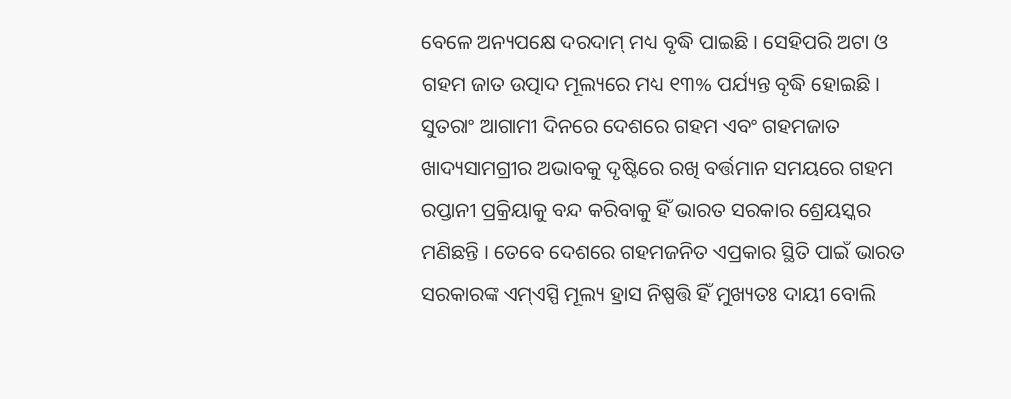ବେଳେ ଅନ୍ୟପକ୍ଷେ ଦରଦାମ୍ ମଧ୍ୟ ବୃଦ୍ଧି ପାଇଛି । ସେହିପରି ଅଟା ଓ ଗହମ ଜାତ ଉତ୍ପାଦ ମୂଲ୍ୟରେ ମଧ୍ୟ ୧୩% ପର୍ଯ୍ୟନ୍ତ ବୃଦ୍ଧି ହୋଇଛି । ସୁତରାଂ ଆଗାମୀ ଦିନରେ ଦେଶରେ ଗହମ ଏବଂ ଗହମଜାତ ଖାଦ୍ୟସାମଗ୍ରୀର ଅଭାବକୁ ଦୃଷ୍ଟିରେ ରଖି ବର୍ତ୍ତମାନ ସମୟରେ ଗହମ ରପ୍ତାନୀ ପ୍ରକ୍ରିୟାକୁ ବନ୍ଦ କରିବାକୁ ହିଁ ଭାରତ ସରକାର ଶ୍ରେୟସ୍କର ମଣିଛନ୍ତି । ତେବେ ଦେଶରେ ଗହମଜନିତ ଏପ୍ରକାର ସ୍ଥିତି ପାଇଁ ଭାରତ ସରକାରଙ୍କ ଏମ୍ଏସ୍ପି ମୂଲ୍ୟ ହ୍ରାସ ନିଷ୍ପତ୍ତି ହିଁ ମୁଖ୍ୟତଃ ଦାୟୀ ବୋଲି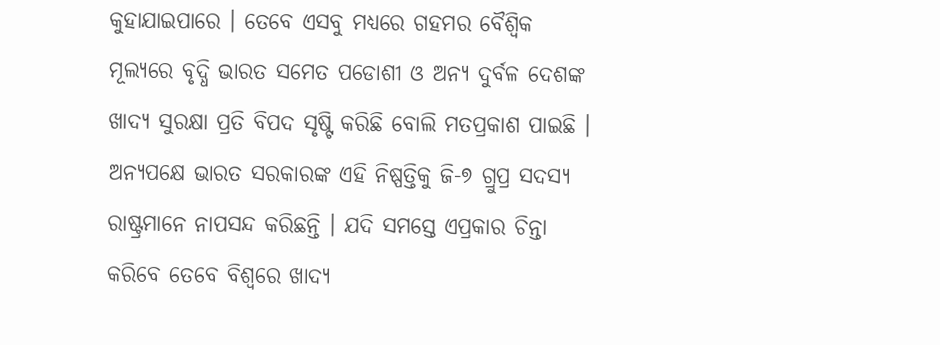କୁହାଯାଇପାରେ । ତେବେ ଏସବୁ ମଧ୍ୟରେ ଗହମର ବୈଶ୍ୱିକ ମୂଲ୍ୟରେ ବୃଦ୍ଧି ଭାରତ ସମେତ ପଡୋଶୀ ଓ ଅନ୍ୟ ଦୁର୍ବଳ ଦେଶଙ୍କ ଖାଦ୍ୟ ସୁରକ୍ଷା ପ୍ରତି ବିପଦ ସୃଷ୍ଟି କରିଛି ବୋଲି ମତପ୍ରକାଶ ପାଇଛି । ଅନ୍ୟପକ୍ଷେ ଭାରତ ସରକାରଙ୍କ ଏହି ନିଷ୍ପତ୍ତିକୁ ଜି-୭ ଗ୍ରୁପ୍ର ସଦସ୍ୟ ରାଷ୍ଟ୍ରମାନେ ନାପସନ୍ଦ କରିଛନ୍ତି । ଯଦି ସମସ୍ତେ ଏପ୍ରକାର ଚିନ୍ତା କରିବେ ତେବେ ବିଶ୍ୱରେ ଖାଦ୍ୟ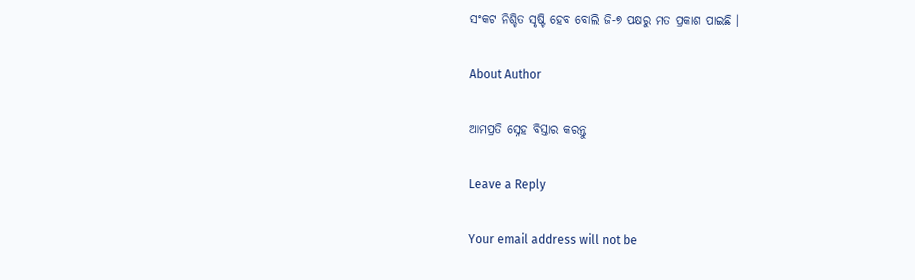ସଂକଟ ନିଶ୍ଚିତ ସୃଷ୍ଟି ହେବ ବୋଲି ଜି-୭ ପକ୍ଷରୁ ମତ ପ୍ରକାଶ ପାଇଛି ।

About Author

ଆମପ୍ରତି ସ୍ନେହ ବିସ୍ତାର କରନ୍ତୁ

Leave a Reply

Your email address will not be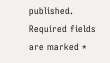published. Required fields are marked *